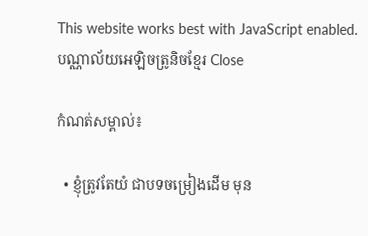This website works best with JavaScript enabled.
បណ្ណាល័យអេឡិចត្រូនិចខ្មែរ Close

កំណត់សម្គាល់៖

  • ខ្ញុំត្រូវតែយំ ជាបទចម្រៀងដើម មុន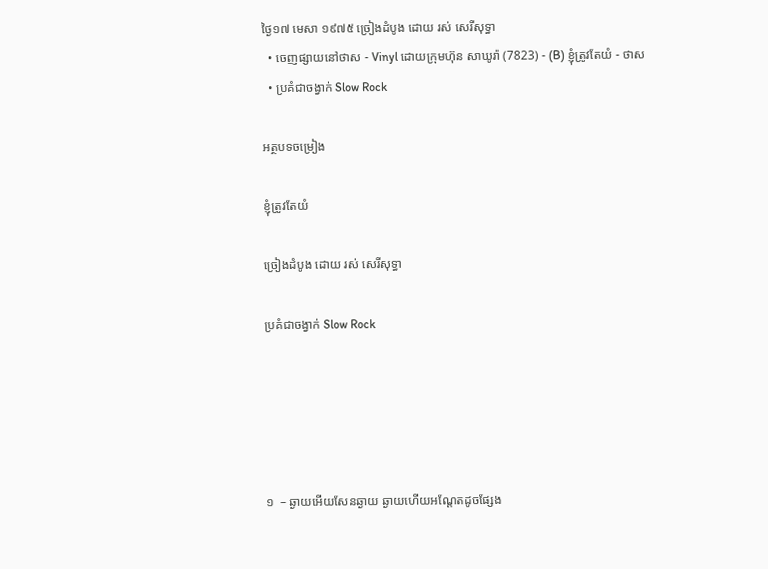ថ្ងៃ១៧ មេសា ១៩៧៥ ច្រៀងដំបូង ដោយ រស់ សេរីសុទ្ធា
  • ចេញផ្សាយនៅថាស - Vinyl ដោយក្រុមហ៊ុន សាឃូរ៉ា (7823) - (B) ខ្ញុំត្រូវតែយំ - ថាស
  • ប្រគំជាចង្វាក់ Slow Rock

អត្ថបទចម្រៀង

ខ្ញុំត្រូវតែយំ

ច្រៀងដំបូង ដោយ រស់ សេរីសុទ្ធា

ប្រគំជាចង្វាក់ Slow Rock





១  – ឆ្ងាយអើយសែនឆ្ងាយ ឆ្ងាយហើយអណ្តែតដូចផ្សែង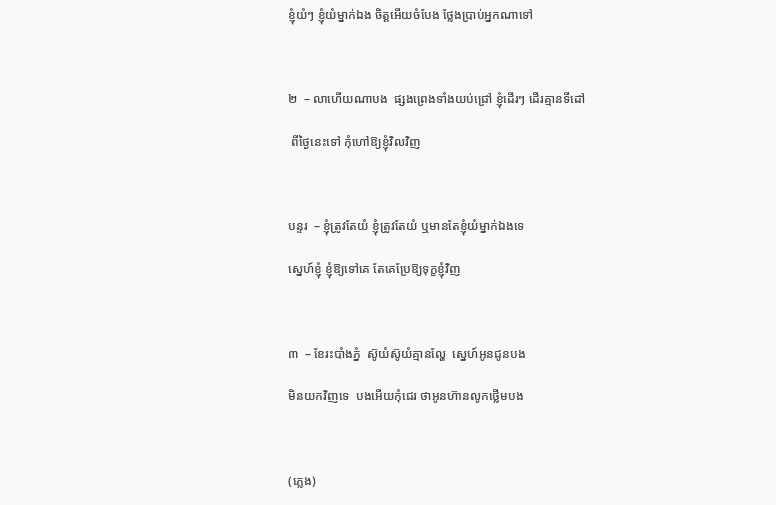ខ្ញុំយំៗ ខ្ញុំយំម្នាក់ឯង ចិត្តអើយចំបែង ថ្លែងប្រាប់អ្នកណាទៅ



២  – លាហើយណាបង  ផ្សងព្រេងទាំងយប់ជ្រៅ ខ្ញុំដើរៗ ដើរគ្មានទីដៅ

 ពីថ្ងៃនេះទៅ កុំហៅឱ្យខ្ញុំវិលវិញ



បន្ទរ  – ខ្ញុំត្រូវតែយំ ខ្ញុំត្រូវតែយំ ឬមានតែខ្ញុំយំម្នាក់ឯងទេ

ស្នេហ៍ខ្ញុំ ខ្ញុំឱ្យទៅគេ តែគេប្រែឱ្យទុក្ខខ្ញុំវិញ



៣  – ខែរះបាំងភ្នំ  ស៊ូយំស៊ូយំគ្មានល្ហែ  ស្នេហ៍អូនជូនបង

មិនយកវិញទេ  បងអើយកុំជេរ ថាអូនហ៊ានលូកថ្លើមបង



(ភ្លេង)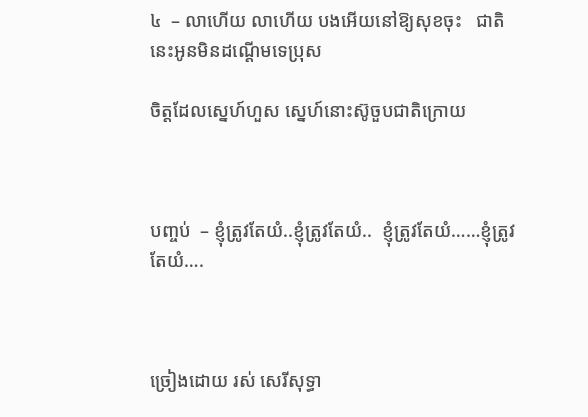៤  – លាហើយ លាហើយ បងអើយនៅឱ្យសុខចុះ   ជាតិនេះអូនមិនដណ្តើមទេប្រុស

ចិត្តដែលស្នេហ៍ហួស ស្នេហ៍នោះស៊ូចួបជាតិក្រោយ



បញ្ចប់  – ខ្ញុំត្រូវតែយំ..ខ្ញុំត្រូវតែយំ..  ខ្ញុំត្រូវតែយំ……ខ្ញុំត្រូវតែយំ….



ច្រៀងដោយ រស់ សេរីសុទ្ធា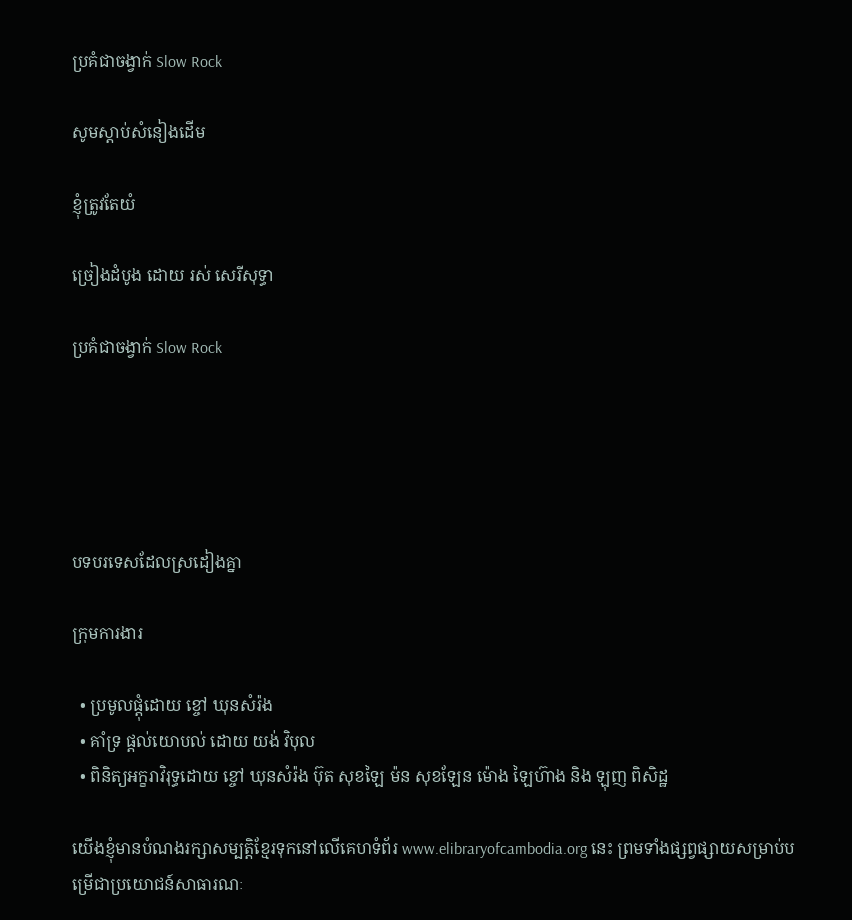ប្រគំជាចង្វាក់ Slow Rock

សូមស្ដាប់សំនៀងដើម

ខ្ញុំត្រូវតែយំ

ច្រៀងដំបូង ដោយ រស់ សេរីសុទ្ធា

ប្រគំជាចង្វាក់ Slow Rock





បទបរទេសដែលស្រដៀងគ្នា

ក្រុមការងារ

  • ប្រមូលផ្ដុំដោយ ខ្ចៅ ឃុនសំរ៉ង
  • គាំទ្រ ផ្ដល់យោបល់ ដោយ យង់ វិបុល
  • ពិនិត្យអក្ខរាវិរុទ្ធដោយ ខ្ចៅ ឃុនសំរ៉ង ប៊ុត សុខឡៃ ម៉ន សុខឡែន ម៉ោង ឡៃហ៊ាង និង ឡុញ ពិសិដ្ឋ

យើងខ្ញុំមានបំណងរក្សាសម្បត្តិខ្មែរទុកនៅលើគេហទំព័រ www.elibraryofcambodia.org នេះ ព្រមទាំងផ្សព្វផ្សាយសម្រាប់បម្រើជាប្រយោជន៍សាធារណៈ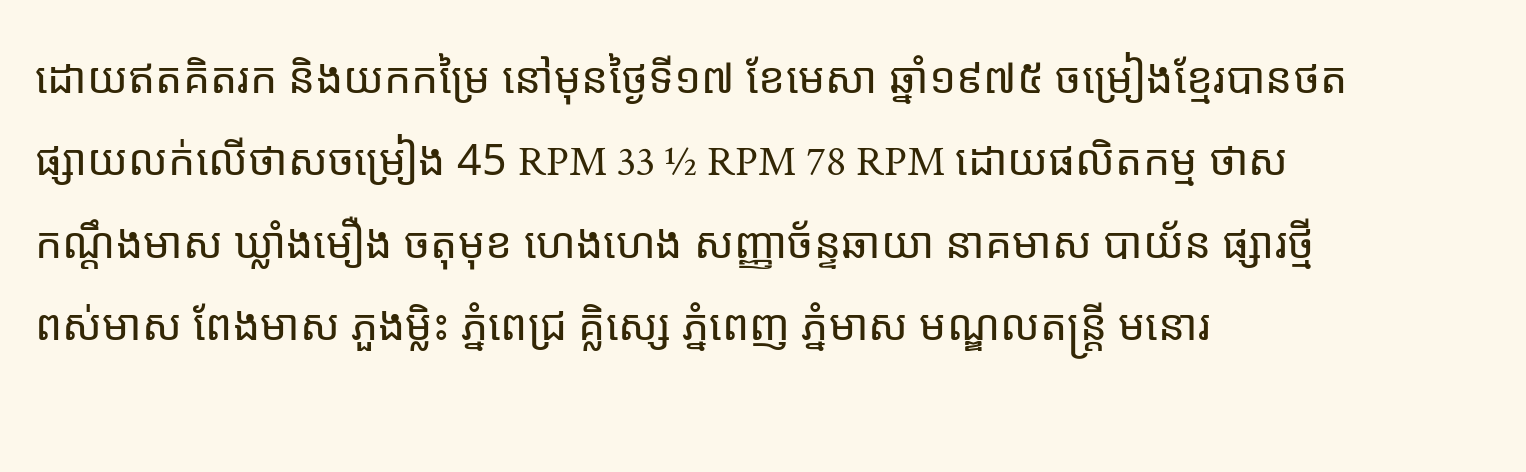ដោយឥតគិតរក និងយកកម្រៃ នៅមុនថ្ងៃទី១៧ ខែមេសា ឆ្នាំ១៩៧៥ ចម្រៀងខ្មែរបានថតផ្សាយលក់លើថាសចម្រៀង 45 RPM 33 ½ RPM 78 RPM ដោយផលិតកម្ម ថាស កណ្ដឹងមាស ឃ្លាំងមឿង ចតុមុខ ហេងហេង សញ្ញាច័ន្ទឆាយា នាគមាស បាយ័ន ផ្សារថ្មី ពស់មាស ពែងមាស ភួងម្លិះ ភ្នំពេជ្រ គ្លិស្សេ ភ្នំពេញ ភ្នំមាស មណ្ឌលតន្រ្តី មនោរ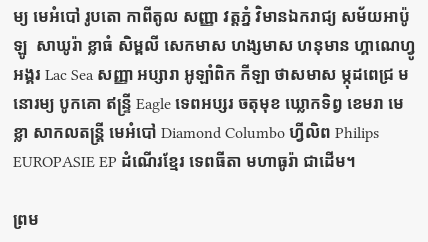ម្យ មេអំបៅ រូបតោ កាពីតូល សញ្ញា វត្តភ្នំ វិមានឯករាជ្យ សម័យអាប៉ូឡូ  សាឃូរ៉ា ខ្លាធំ សិម្ពលី សេកមាស ហង្សមាស ហនុមាន ហ្គាណេហ្វូ អង្គរ Lac Sea សញ្ញា អប្សារា អូឡាំពិក កីឡា ថាសមាស ម្កុដពេជ្រ មនោរម្យ បូកគោ ឥន្ទ្រី Eagle ទេពអប្សរ ចតុមុខ ឃ្លោកទិព្វ ខេមរា មេខ្លា សាកលតន្ត្រី មេអំបៅ Diamond Columbo ហ្វីលិព Philips EUROPASIE EP ដំណើរខ្មែរ ទេពធីតា មហាធូរ៉ា ជាដើម។

ព្រម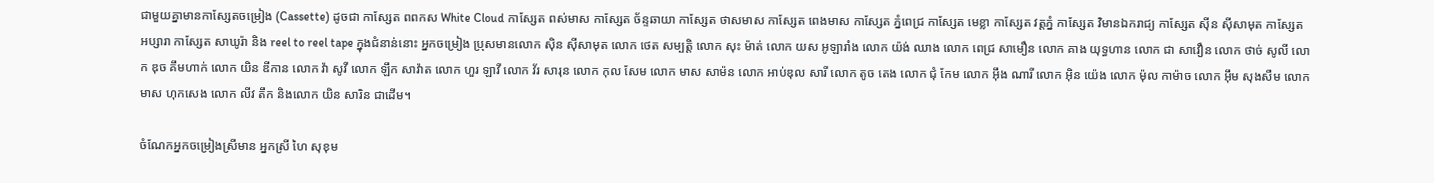ជាមួយគ្នាមានកាសែ្សតចម្រៀង (Cassette) ដូចជា កាស្សែត ពពកស White Cloud កាស្សែត ពស់មាស កាស្សែត ច័ន្ទឆាយា កាស្សែត ថាសមាស កាស្សែត ពេងមាស កាស្សែត ភ្នំពេជ្រ កាស្សែត មេខ្លា កាស្សែត វត្តភ្នំ កាស្សែត វិមានឯករាជ្យ កាស្សែត ស៊ីន ស៊ីសាមុត កាស្សែត អប្សារា កាស្សែត សាឃូរ៉ា និង reel to reel tape ក្នុងជំនាន់នោះ អ្នកចម្រៀង ប្រុសមានលោក ស៊ិន ស៊ីសាមុត លោក ថេត សម្បត្តិ លោក សុះ ម៉ាត់ លោក យស អូឡារាំង លោក យ៉ង់ ឈាង លោក ពេជ្រ សាមឿន លោក គាង យុទ្ធហាន លោក ជា សាវឿន លោក ថាច់ សូលី លោក ឌុច គឹមហាក់ លោក យិន ឌីកាន លោក វ៉ា សូវី លោក ឡឹក សាវ៉ាត លោក ហួរ ឡាវី លោក វ័រ សារុន លោក កុល សែម លោក មាស សាម៉ន លោក អាប់ឌុល សារី លោក តូច តេង លោក ជុំ កែម លោក អ៊ឹង ណារី លោក អ៊ិន យ៉េង លោក ម៉ុល កាម៉ាច លោក អ៊ឹម សុងសឺម លោក មាស ហុកសេង លោក លីវ តឹក និងលោក យិន សារិន ជាដើម។

ចំណែកអ្នកចម្រៀងស្រីមាន អ្នកស្រី ហៃ សុខុម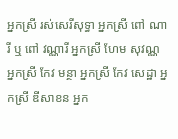អ្នកស្រី រស់សេរីសុទ្ធា អ្នកស្រី ពៅ ណារី ឬ ពៅ វណ្ណារី អ្នកស្រី ហែម សុវណ្ណ អ្នកស្រី កែវ មន្ថា អ្នកស្រី កែវ សេដ្ឋា អ្នកស្រី ឌីសាខន អ្នក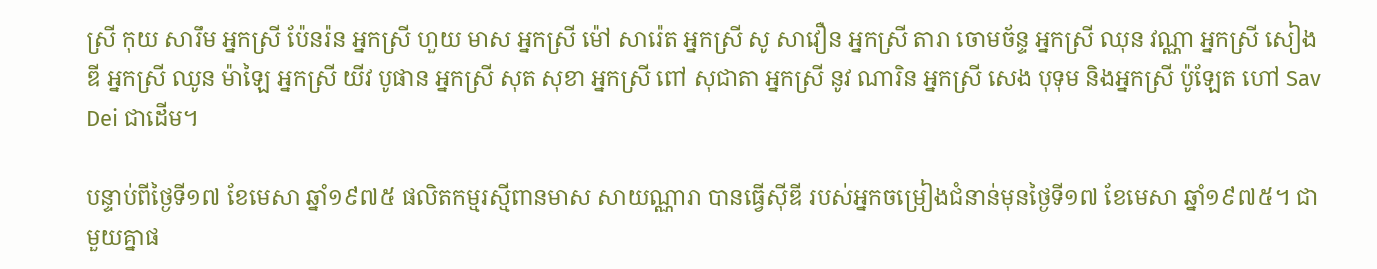ស្រី កុយ សារឹម អ្នកស្រី ប៉ែនរ៉ន អ្នកស្រី ហួយ មាស អ្នកស្រី ម៉ៅ សារ៉េត អ្នកស្រី សូ សាវឿន អ្នកស្រី តារា ចោមច័ន្ទ អ្នកស្រី ឈុន វណ្ណា អ្នកស្រី សៀង ឌី អ្នកស្រី ឈូន ម៉ាឡៃ អ្នកស្រី យីវ បូផាន អ្នកស្រី សុត សុខា អ្នកស្រី ពៅ សុជាតា អ្នកស្រី នូវ ណារិន អ្នកស្រី សេង បុទុម និងអ្នកស្រី ប៉ូឡែត ហៅ Sav Dei ជាដើម។

បន្ទាប់ពីថ្ងៃទី១៧ ខែមេសា ឆ្នាំ១៩៧៥ ផលិតកម្មរស្មីពានមាស សាយណ្ណារា បានធ្វើស៊ីឌី របស់អ្នកចម្រៀងជំនាន់មុនថ្ងៃទី១៧ ខែមេសា ឆ្នាំ១៩៧៥។ ជាមួយគ្នាផ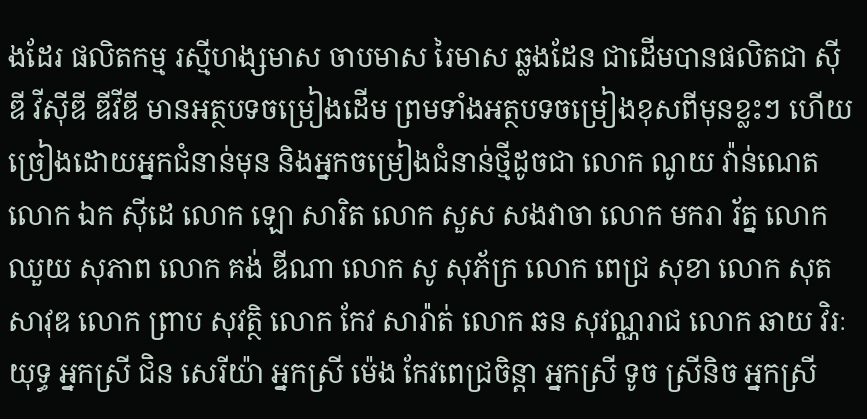ងដែរ ផលិតកម្ម រស្មីហង្សមាស ចាបមាស រៃមាស ឆ្លងដែន ជាដើមបានផលិតជា ស៊ីឌី វីស៊ីឌី ឌីវីឌី មានអត្ថបទចម្រៀងដើម ព្រមទាំងអត្ថបទចម្រៀងខុសពីមុនខ្លះៗ ហើយច្រៀងដោយអ្នកជំនាន់មុន និងអ្នកចម្រៀងជំនាន់ថ្មីដូចជា លោក ណូយ វ៉ាន់ណេត លោក ឯក ស៊ីដេ លោក ឡោ សារិត លោក សួស សងវាចា លោក មករា រ័ត្ន លោក ឈួយ សុភាព លោក គង់ ឌីណា លោក សូ សុភ័ក្រ លោក ពេជ្រ សុខា លោក សុត សាវុឌ លោក ព្រាប សុវត្ថិ លោក កែវ សារ៉ាត់ លោក ឆន សុវណ្ណរាជ លោក ឆាយ វិរៈយុទ្ធ អ្នកស្រី ជិន សេរីយ៉ា អ្នកស្រី ម៉េង កែវពេជ្រចិន្តា អ្នកស្រី ទូច ស្រីនិច អ្នកស្រី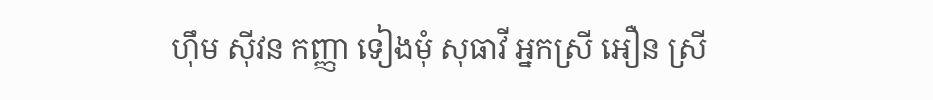ហ៊ឹម ស៊ីវន កញ្ញា ទៀងមុំ សុធាវី អ្នកស្រី អឿន ស្រី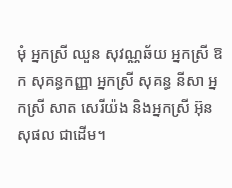មុំ អ្នកស្រី ឈួន សុវណ្ណឆ័យ អ្នកស្រី ឱក សុគន្ធកញ្ញា អ្នកស្រី សុគន្ធ នីសា អ្នកស្រី សាត សេរីយ៉ង និងអ្នកស្រី អ៊ុន សុផល ជាដើម។